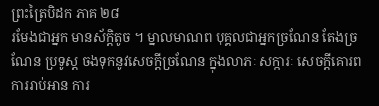ព្រះត្រៃបិដក ភាគ ២៨
រមែងជាអ្នក មានស័ក្តិតូច ។ ម្នាលមាណព បុគ្គលជាអ្នកច្រណែន តែងច្រណែន ប្រទូស្ត ចងទុកនូវសេចក្តីច្រណែន ក្នុងលាភៈ សក្ការៈ សេចក្តីគោរព ការរាប់អាន ការ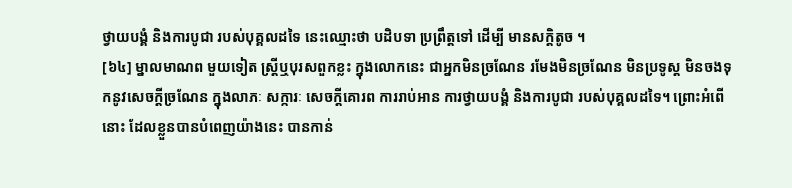ថ្វាយបង្គំ និងការបូជា របស់បុគ្គលដទៃ នេះឈ្មោះថា បដិបទា ប្រព្រឹត្តទៅ ដើម្បី មានសក្តិតូច ។
[៦៤] ម្នាលមាណព មួយទៀត ស្ត្រីឬបុរសពួកខ្លះ ក្នុងលោកនេះ ជាអ្នកមិនច្រណែន រមែងមិនច្រណែន មិនប្រទូស្ត មិនចងទុកនូវសេចក្តីច្រណែន ក្នុងលាភៈ សក្ការៈ សេចក្តីគោរព ការរាប់អាន ការថ្វាយបង្គំ និងការបូជា របស់បុគ្គលដទៃ។ ព្រោះអំពើនោះ ដែលខ្លួនបានបំពេញយ៉ាងនេះ បានកាន់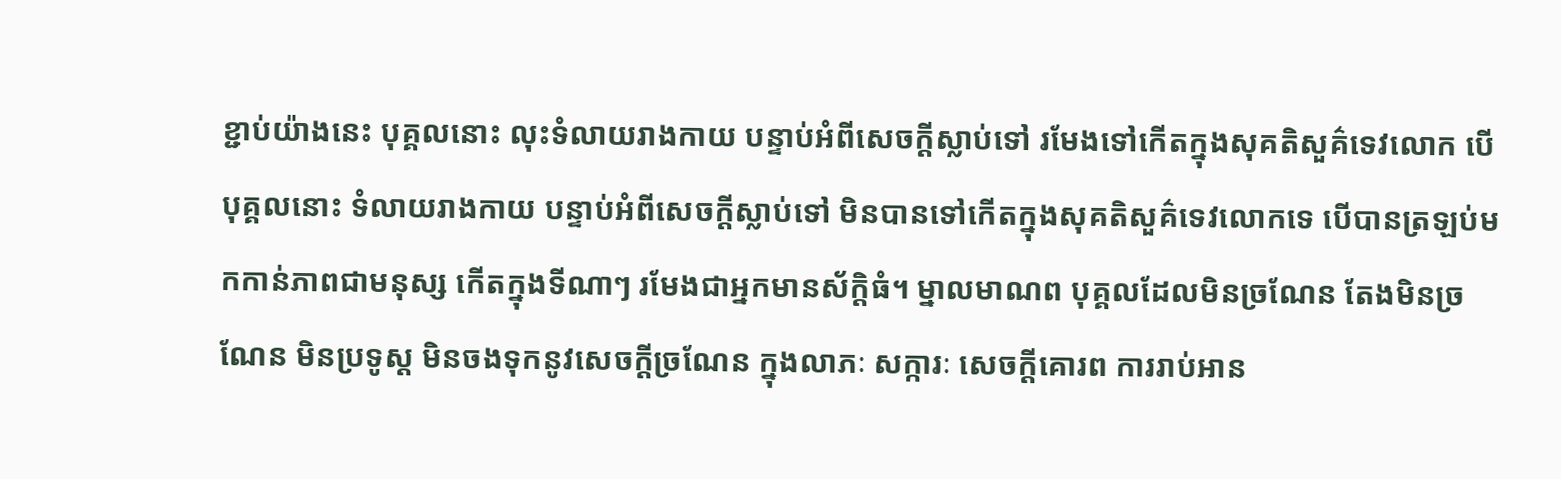ខ្ជាប់យ៉ាងនេះ បុគ្គលនោះ លុះទំលាយរាងកាយ បន្ទាប់អំពីសេចក្តីស្លាប់ទៅ រមែងទៅកើតក្នុងសុគតិសួគ៌ទេវលោក បើបុគ្គលនោះ ទំលាយរាងកាយ បន្ទាប់អំពីសេចក្តីស្លាប់ទៅ មិនបានទៅកើតក្នុងសុគតិសួគ៌ទេវលោកទេ បើបានត្រឡប់មកកាន់ភាពជាមនុស្ស កើតក្នុងទីណាៗ រមែងជាអ្នកមានស័ក្តិធំ។ ម្នាលមាណព បុគ្គលដែលមិនច្រណែន តែងមិនច្រណែន មិនប្រទូស្ត មិនចងទុកនូវសេចក្តីច្រណែន ក្នុងលាភៈ សក្ការៈ សេចក្តីគោរព ការរាប់អាន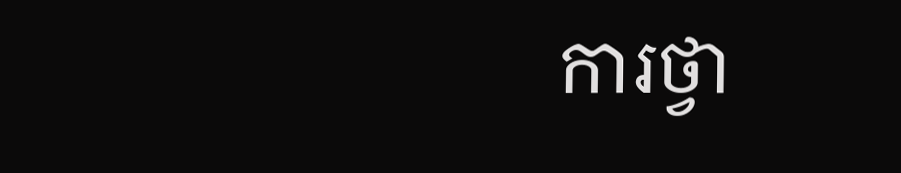ការថ្វា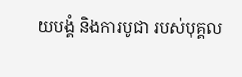យបង្គំ និងការបូជា របស់បុគ្គល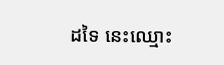ដទៃ នេះឈ្មោះ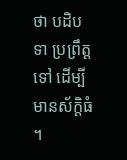ថា បដិបទា ប្រព្រឹត្តទៅ ដើម្បី មានស័ក្តិធំ ។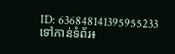ID: 636848141395955233
ទៅកាន់ទំព័រ៖